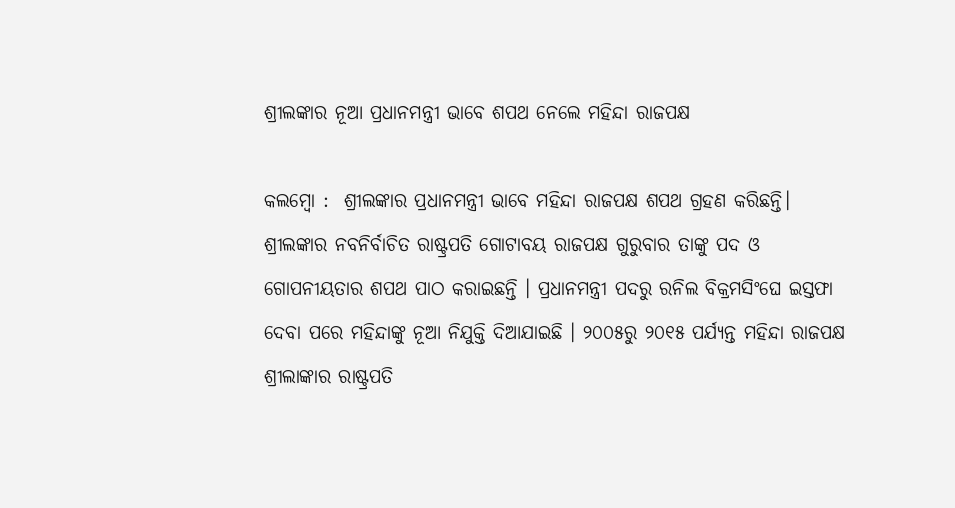ଶ୍ରୀଲଙ୍କାର ନୂଆ ପ୍ରଧାନମନ୍ତ୍ରୀ ଭାବେ ଶପଥ ନେଲେ ମହିନ୍ଦା ରାଜପକ୍ଷ

କଲମ୍ବୋ :  ଶ୍ରୀଲଙ୍କାର ପ୍ରଧାନମନ୍ତ୍ରୀ ଭାବେ ମହିନ୍ଦା ରାଜପକ୍ଷ ଶପଥ ଗ୍ରହଣ କରିଛନ୍ତି। ଶ୍ରୀଲଙ୍କାର ନବନିର୍ବାଚିତ ରାଷ୍ଟ୍ରପତି ଗୋଟାବୟ ରାଜପକ୍ଷ ଗୁରୁବାର ତାଙ୍କୁ ପଦ ଓ  ଗୋପନୀୟତାର ଶପଥ ପାଠ କରାଇଛନ୍ତି । ପ୍ରଧାନମନ୍ତ୍ରୀ ପଦରୁ ରନିଲ ବିକ୍ରମସିଂଘେ ଇସ୍ତଫା ଦେବା ପରେ ମହିନ୍ଦାଙ୍କୁ ନୂଆ ନିଯୁକ୍ତି ଦିଆଯାଇଛି । ୨୦୦୫ରୁ ୨୦୧୫ ପର୍ଯ୍ୟନ୍ତ ମହିନ୍ଦା ରାଜପକ୍ଷ ଶ୍ରୀଲାଙ୍କାର ରାଷ୍ଟ୍ରପତି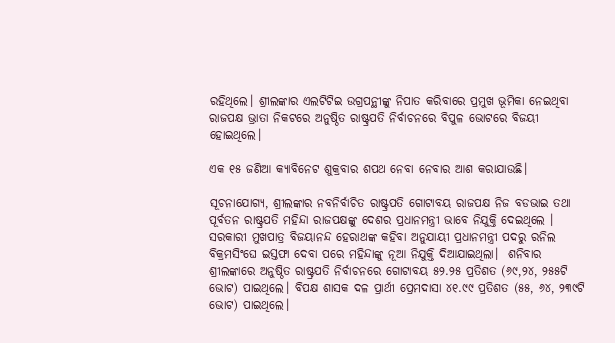ରହିଥିଲେ। ଶ୍ରୀଲଙ୍କାର ଏଲଟିଟିଇ ଉଗ୍ରପନ୍ଥୀଙ୍କୁ ନିପାତ କରିବାରେ ପ୍ରମୁଖ ଭୂମିକା ନେଇଥିବା ରାଜପକ୍ଷ ଭ୍ରାତା ନିକଟରେ ଅନୁଷ୍ଠିତ ରାଷ୍ଟ୍ରପତି ନିର୍ବାଚନରେ ବିପୁଳ ଭୋଟରେ ବିଜୟୀ ହୋଇଥିଲେ।

ଏକ ୧୫ ଜଣିଆ କ୍ୟାବିନେଟ ଶୁକ୍ରବାର ଶପଥ ନେବା ନେବାର ଆଶ କରାଯାଉଛି।

ସୂଚନାଯୋଗ୍ୟ, ଶ୍ରୀଲଙ୍କାର ନବନିର୍ବାଚିତ ରାଷ୍ଟ୍ରପତି ଗୋଟାବୟ ରାଜପକ୍ଷ ନିଜ ବଡଭାଇ ତଥା ପୂର୍ବତନ ରାଷ୍ଟ୍ରପତି ମହିନ୍ଦା ରାଜପକ୍ଷଙ୍କୁ ଦେଶର ପ୍ରଧାନମନ୍ତ୍ରୀ ଭାବେ ନିଯୁକ୍ତି ଦେଇଥିଲେ । ସରକାରୀ ମୁଖପାତ୍ର ବିଜୟାନନ୍ଦ ହେରାଥଙ୍କ କହିବା ଅନୁଯାୟୀ ପ୍ରଧାନମନ୍ତ୍ରୀ ପଦରୁ ରନିଲ ବିକ୍ରମସିଂଘେ ଇସ୍ତଫା ଦେବା ପରେ ମହିନ୍ଦାଙ୍କୁ ନୂଆ ନିଯୁକ୍ତି ଦିଆଯାଇଥିଲା।  ଶନିବାର ଶ୍ରୀଲଙ୍କାରେ ଅନୁଷ୍ଠିତ ରାଷ୍ଟ୍ରପତି ନିର୍ବାଚନରେ ଗୋଟାବୟ ୫୨.୨୫ ପ୍ରତିଶତ (୬୯,୨୪, ୨୫୫ଟି ଭୋଟ) ପାଇଥିଲେ। ବିପକ୍ଷ ଶାସକ ଦଳ ପ୍ରାର୍ଥୀ ପ୍ରେମଦାସା ୪୧.୯୯ ପ୍ରତିଶତ (୫୫, ୬୪, ୨୩୯ଟି ଭୋଟ) ପାଇଥିଲେ।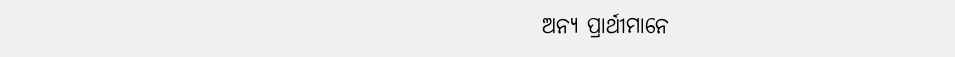ଅନ୍ୟ ପ୍ରାର୍ଥୀମାନେ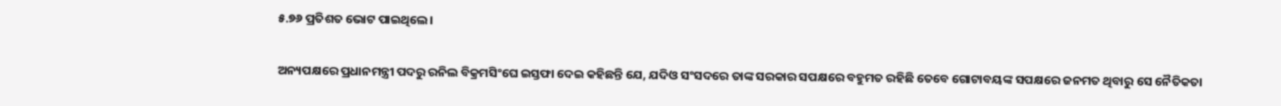୫.୭୬ ପ୍ରତିଶତ ଭୋଟ ପାଇଥିଲେ।

ଅନ୍ୟପକ୍ଷରେ ପ୍ରଧାନମନ୍ତ୍ରୀ ପଦରୁ ରନିଲ ବିକ୍ରମସିଂଘେ ଇସ୍ତଫା ଦେଇ କହିଛନ୍ତି ଯେ, ଯଦିଓ ସଂସଦରେ ତାଙ୍କ ସରକାର ସପକ୍ଷରେ ବହୁମତ ରହିଛି ତେବେ ଗୋଟାବୟଙ୍କ ସପକ୍ଷରେ ଜନମତ ଥିବାରୁ ସେ ନୈତିକତା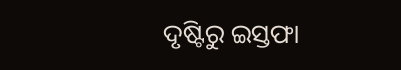ଦୃଷ୍ଟିରୁ ଇସ୍ତଫା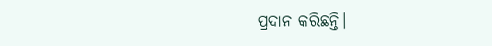ପ୍ରଦାନ କରିଛନ୍ତି।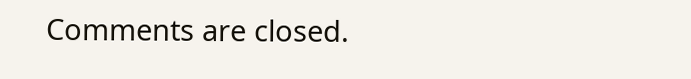Comments are closed.